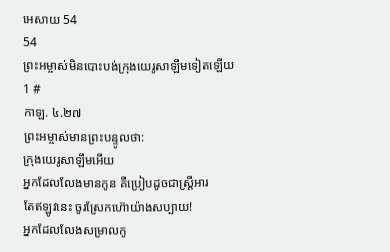អេសាយ 54
54
ព្រះអម្ចាស់មិនបោះបង់ក្រុងយេរូសាឡឹមទៀតឡើយ
1 #
កាឡ. ៤.២៧
ព្រះអម្ចាស់មានព្រះបន្ទូលថា:
ក្រុងយេរូសាឡឹមអើយ
អ្នកដែលលែងមានកូន គឺប្រៀបដូចជាស្ត្រីអារ
តែឥឡូវនេះ ចូរស្រែកហ៊ោយ៉ាងសប្បាយ!
អ្នកដែលលែងសម្រាលកូ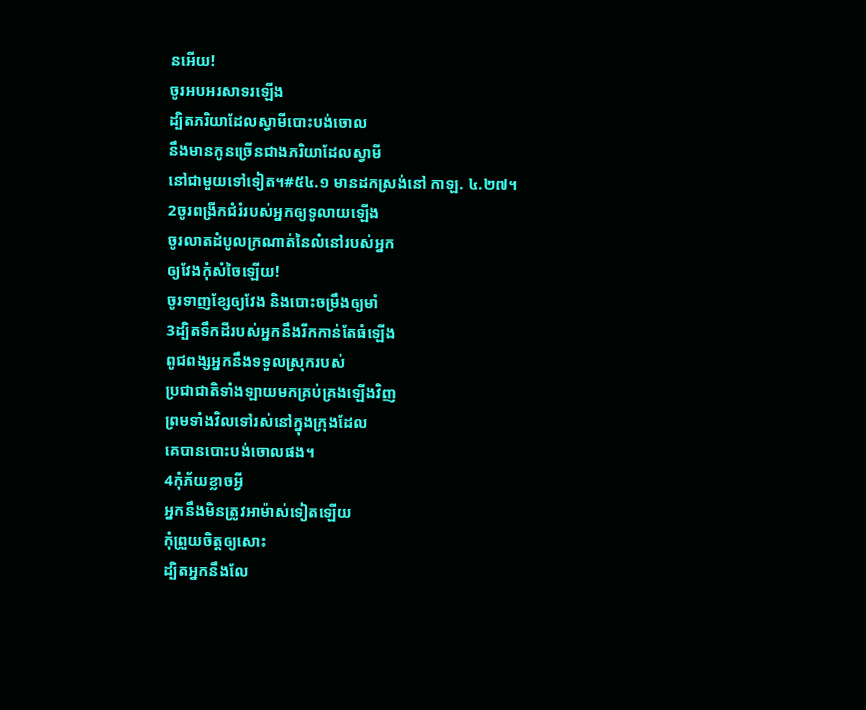នអើយ!
ចូរអបអរសាទរឡើង
ដ្បិតភរិយាដែលស្វាមីបោះបង់ចោល
នឹងមានកូនច្រើនជាងភរិយាដែលស្វាមី
នៅជាមួយទៅទៀត។#៥៤.១ មានដកស្រង់នៅ កាឡ. ៤.២៧។
2ចូរពង្រីកជំរំរបស់អ្នកឲ្យទូលាយឡើង
ចូរលាតដំបូលក្រណាត់នៃលំនៅរបស់អ្នក
ឲ្យវែងកុំសំចៃឡើយ!
ចូរទាញខ្សែឲ្យវែង និងបោះចម្រឹងឲ្យមាំ
3ដ្បិតទឹកដីរបស់អ្នកនឹងរីកកាន់តែធំឡើង
ពូជពង្សអ្នកនឹងទទួលស្រុករបស់
ប្រជាជាតិទាំងឡាយមកគ្រប់គ្រងឡើងវិញ
ព្រមទាំងវិលទៅរស់នៅក្នុងក្រុងដែល
គេបានបោះបង់ចោលផង។
4កុំភ័យខ្លាចអ្វី
អ្នកនឹងមិនត្រូវអាម៉ាស់ទៀតឡើយ
កុំព្រួយចិត្តឲ្យសោះ
ដ្បិតអ្នកនឹងលែ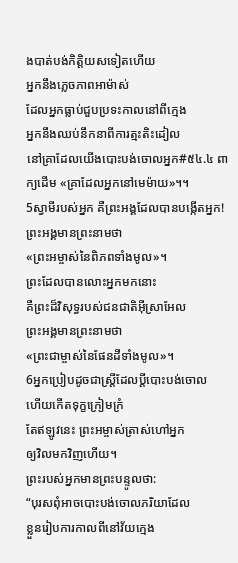ងបាត់បង់កិត្តិយសទៀតហើយ
អ្នកនឹងភ្លេចភាពអាម៉ាស់
ដែលអ្នកធ្លាប់ជួបប្រទះកាលនៅពីក្មេង
អ្នកនឹងឈប់នឹកនាពីការត្មះតិះដៀល
នៅគ្រាដែលយើងបោះបង់ចោលអ្នក#៥៤.៤ ពាក្យដើម «គ្រាដែលអ្នកនៅមេម៉ាយ»។។
5ស្វាមីរបស់អ្នក គឺព្រះអង្គដែលបានបង្កើតអ្នក!
ព្រះអង្គមានព្រះនាមថា
«ព្រះអម្ចាស់នៃពិភពទាំងមូល»។
ព្រះដែលបានលោះអ្នកមកនោះ
គឺព្រះដ៏វិសុទ្ធរបស់ជនជាតិអ៊ីស្រាអែល
ព្រះអង្គមានព្រះនាមថា
«ព្រះជាម្ចាស់នៃផែនដីទាំងមូល»។
6អ្នកប្រៀបដូចជាស្ត្រីដែលប្ដីបោះបង់ចោល
ហើយកើតទុក្ខក្រៀមក្រំ
តែឥឡូវនេះ ព្រះអម្ចាស់ត្រាស់ហៅអ្នក
ឲ្យវិលមកវិញហើយ។
ព្រះរបស់អ្នកមានព្រះបន្ទូលថា:
“បុរសពុំអាចបោះបង់ចោលភរិយាដែល
ខ្លួនរៀបការកាលពីនៅវ័យក្មេង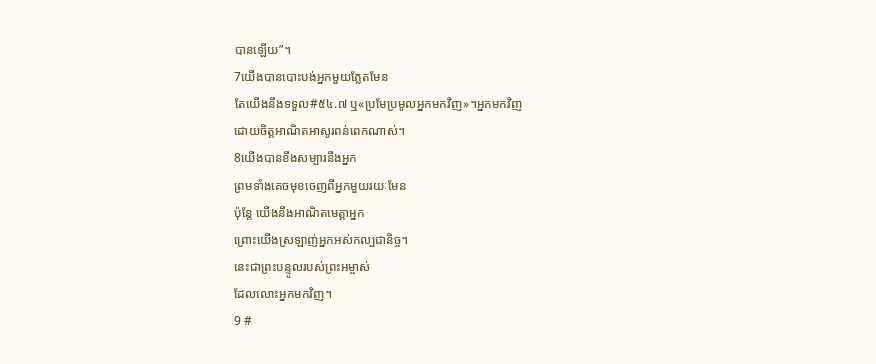បានឡើយ”។
7យើងបានបោះបង់អ្នកមួយភ្លែតមែន
តែយើងនឹងទទួល#៥៤.៧ ឬ«ប្រមែប្រមូលអ្នកមកវិញ»។អ្នកមកវិញ
ដោយចិត្តអាណិតអាសូរពន់ពេកណាស់។
8យើងបានខឹងសម្បារនឹងអ្នក
ព្រមទាំងគេចមុខចេញពីអ្នកមួយរយៈមែន
ប៉ុន្តែ យើងនឹងអាណិតមេត្តាអ្នក
ព្រោះយើងស្រឡាញ់អ្នកអស់កល្បជានិច្ច។
នេះជាព្រះបន្ទូលរបស់ព្រះអម្ចាស់
ដែលលោះអ្នកមកវិញ។
9 #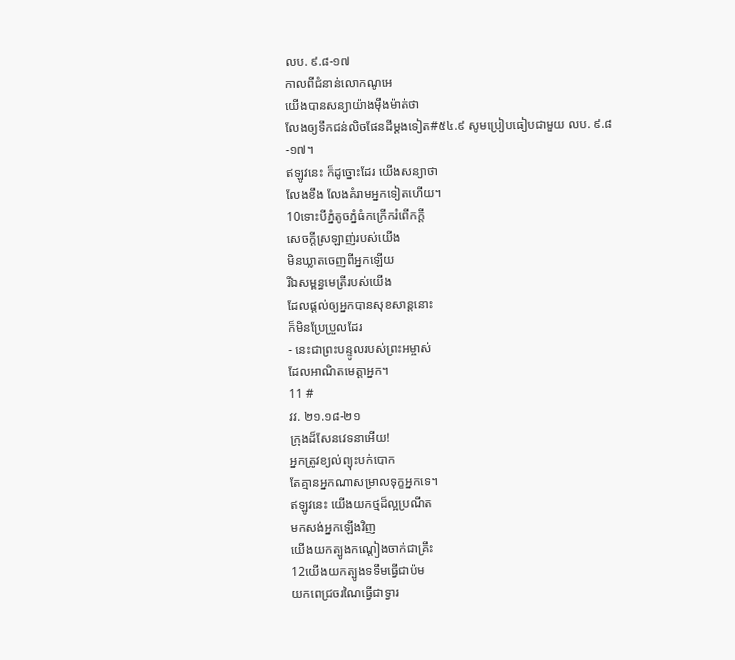លប. ៩.៨-១៧
កាលពីជំនាន់លោកណូអេ
យើងបានសន្យាយ៉ាងម៉ឹងម៉ាត់ថា
លែងឲ្យទឹកជន់លិចផែនដីម្ដងទៀត#៥៤.៩ សូមប្រៀបធៀបជាមួយ លប. ៩.៨-១៧។
ឥឡូវនេះ ក៏ដូច្នោះដែរ យើងសន្យាថា
លែងខឹង លែងគំរាមអ្នកទៀតហើយ។
10ទោះបីភ្នំតូចភ្នំធំកក្រើករំពើកក្ដី
សេចក្ដីស្រឡាញ់របស់យើង
មិនឃ្លាតចេញពីអ្នកឡើយ
រីឯសម្ពន្ធមេត្រីរបស់យើង
ដែលផ្ដល់ឲ្យអ្នកបានសុខសាន្តនោះ
ក៏មិនប្រែប្រួលដែរ
- នេះជាព្រះបន្ទូលរបស់ព្រះអម្ចាស់
ដែលអាណិតមេត្តាអ្នក។
11 #
វវ. ២១.១៨-២១
ក្រុងដ៏សែនវេទនាអើយ!
អ្នកត្រូវខ្យល់ព្យុះបក់បោក
តែគ្មានអ្នកណាសម្រាលទុក្ខអ្នកទេ។
ឥឡូវនេះ យើងយកថ្មដ៏ល្អប្រណីត
មកសង់អ្នកឡើងវិញ
យើងយកត្បូងកណ្ដៀងចាក់ជាគ្រឹះ
12យើងយកត្បូងទទឹមធ្វើជាប៉ម
យកពេជ្រចរណៃធ្វើជាទ្វារ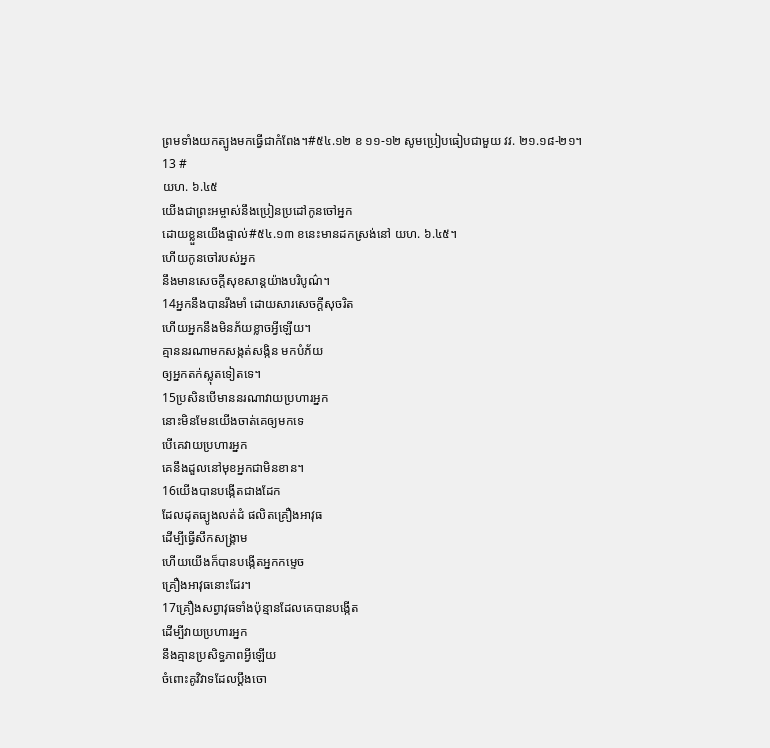ព្រមទាំងយកត្បូងមកធ្វើជាកំពែង។#៥៤.១២ ខ ១១-១២ សូមប្រៀបធៀបជាមួយ វវ. ២១.១៨-២១។
13 #
យហ. ៦.៤៥
យើងជាព្រះអម្ចាស់នឹងប្រៀនប្រដៅកូនចៅអ្នក
ដោយខ្លួនយើងផ្ទាល់#៥៤.១៣ ខនេះមានដកស្រង់នៅ យហ. ៦.៤៥។
ហើយកូនចៅរបស់អ្នក
នឹងមានសេចក្ដីសុខសាន្តយ៉ាងបរិបូណ៌។
14អ្នកនឹងបានរឹងមាំ ដោយសារសេចក្ដីសុចរិត
ហើយអ្នកនឹងមិនភ័យខ្លាចអ្វីឡើយ។
គ្មាននរណាមកសង្កត់សង្កិន មកបំភ័យ
ឲ្យអ្នកតក់ស្លុតទៀតទេ។
15ប្រសិនបើមាននរណាវាយប្រហារអ្នក
នោះមិនមែនយើងចាត់គេឲ្យមកទេ
បើគេវាយប្រហារអ្នក
គេនឹងដួលនៅមុខអ្នកជាមិនខាន។
16យើងបានបង្កើតជាងដែក
ដែលដុតធ្យូងលត់ដំ ផលិតគ្រឿងអាវុធ
ដើម្បីធ្វើសឹកសង្គ្រាម
ហើយយើងក៏បានបង្កើតអ្នកកម្ទេច
គ្រឿងអាវុធនោះដែរ។
17គ្រឿងសព្វាវុធទាំងប៉ុន្មានដែលគេបានបង្កើត
ដើម្បីវាយប្រហារអ្នក
នឹងគ្មានប្រសិទ្ធភាពអ្វីឡើយ
ចំពោះគូវិវាទដែលប្ដឹងចោ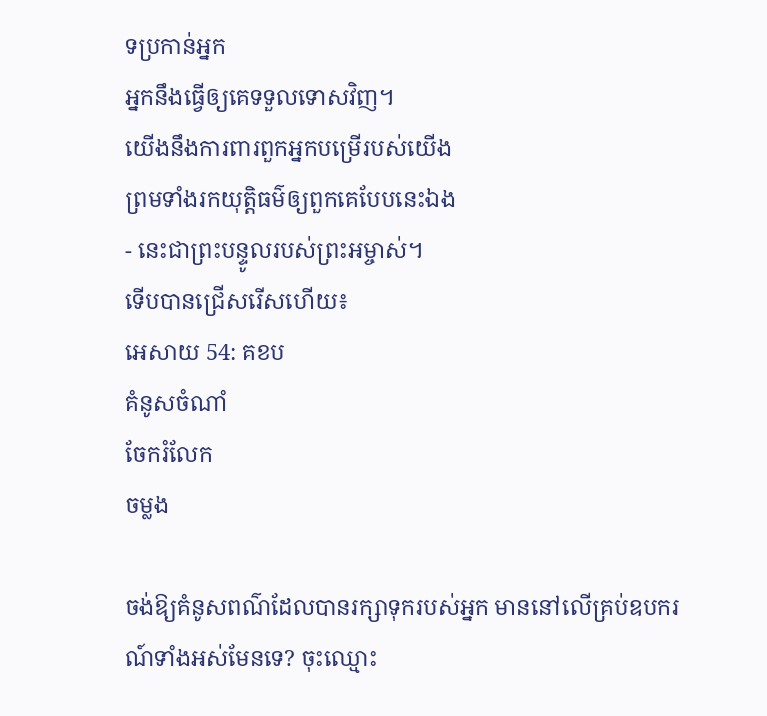ទប្រកាន់អ្នក
អ្នកនឹងធ្វើឲ្យគេទទួលទោសវិញ។
យើងនឹងការពារពួកអ្នកបម្រើរបស់យើង
ព្រមទាំងរកយុត្តិធម៌ឲ្យពួកគេបែបនេះឯង
- នេះជាព្រះបន្ទូលរបស់ព្រះអម្ចាស់។
ទើបបានជ្រើសរើសហើយ៖
អេសាយ 54: គខប
គំនូសចំណាំ
ចែករំលែក
ចម្លង

ចង់ឱ្យគំនូសពណ៌ដែលបានរក្សាទុករបស់អ្នក មាននៅលើគ្រប់ឧបករណ៍ទាំងអស់មែនទេ? ចុះឈ្មោះ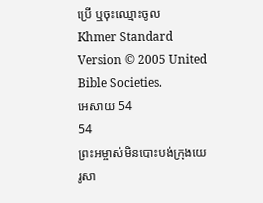ប្រើ ឬចុះឈ្មោះចូល
Khmer Standard Version © 2005 United Bible Societies.
អេសាយ 54
54
ព្រះអម្ចាស់មិនបោះបង់ក្រុងយេរូសា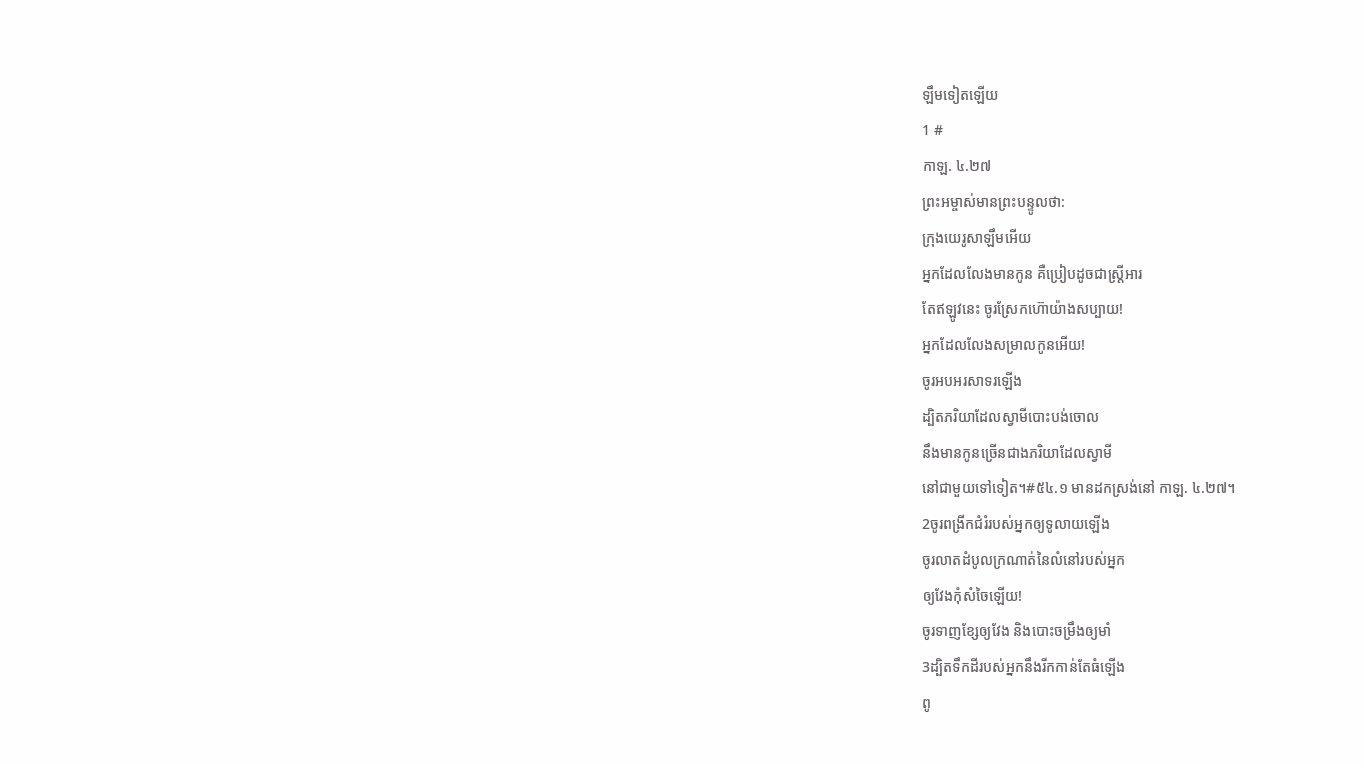ឡឹមទៀតឡើយ
1 #
កាឡ. ៤.២៧
ព្រះអម្ចាស់មានព្រះបន្ទូលថា:
ក្រុងយេរូសាឡឹមអើយ
អ្នកដែលលែងមានកូន គឺប្រៀបដូចជាស្ត្រីអារ
តែឥឡូវនេះ ចូរស្រែកហ៊ោយ៉ាងសប្បាយ!
អ្នកដែលលែងសម្រាលកូនអើយ!
ចូរអបអរសាទរឡើង
ដ្បិតភរិយាដែលស្វាមីបោះបង់ចោល
នឹងមានកូនច្រើនជាងភរិយាដែលស្វាមី
នៅជាមួយទៅទៀត។#៥៤.១ មានដកស្រង់នៅ កាឡ. ៤.២៧។
2ចូរពង្រីកជំរំរបស់អ្នកឲ្យទូលាយឡើង
ចូរលាតដំបូលក្រណាត់នៃលំនៅរបស់អ្នក
ឲ្យវែងកុំសំចៃឡើយ!
ចូរទាញខ្សែឲ្យវែង និងបោះចម្រឹងឲ្យមាំ
3ដ្បិតទឹកដីរបស់អ្នកនឹងរីកកាន់តែធំឡើង
ពូ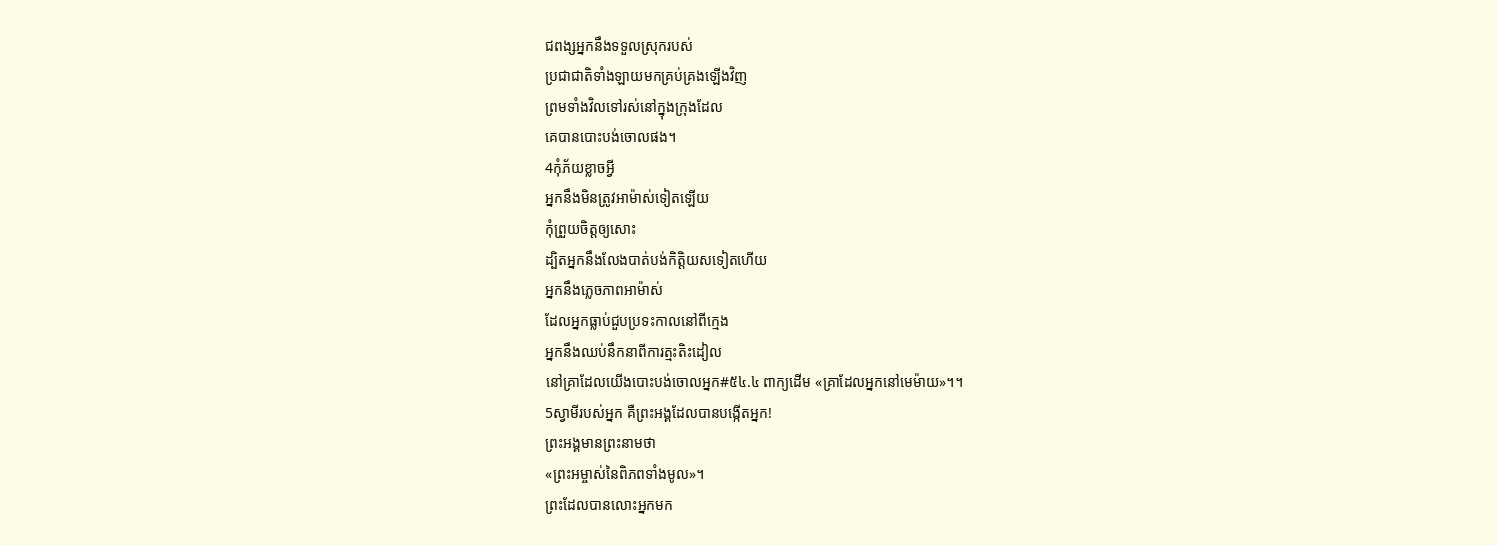ជពង្សអ្នកនឹងទទួលស្រុករបស់
ប្រជាជាតិទាំងឡាយមកគ្រប់គ្រងឡើងវិញ
ព្រមទាំងវិលទៅរស់នៅក្នុងក្រុងដែល
គេបានបោះបង់ចោលផង។
4កុំភ័យខ្លាចអ្វី
អ្នកនឹងមិនត្រូវអាម៉ាស់ទៀតឡើយ
កុំព្រួយចិត្តឲ្យសោះ
ដ្បិតអ្នកនឹងលែងបាត់បង់កិត្តិយសទៀតហើយ
អ្នកនឹងភ្លេចភាពអាម៉ាស់
ដែលអ្នកធ្លាប់ជួបប្រទះកាលនៅពីក្មេង
អ្នកនឹងឈប់នឹកនាពីការត្មះតិះដៀល
នៅគ្រាដែលយើងបោះបង់ចោលអ្នក#៥៤.៤ ពាក្យដើម «គ្រាដែលអ្នកនៅមេម៉ាយ»។។
5ស្វាមីរបស់អ្នក គឺព្រះអង្គដែលបានបង្កើតអ្នក!
ព្រះអង្គមានព្រះនាមថា
«ព្រះអម្ចាស់នៃពិភពទាំងមូល»។
ព្រះដែលបានលោះអ្នកមក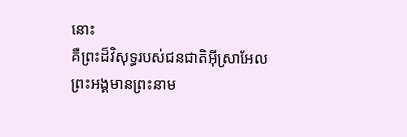នោះ
គឺព្រះដ៏វិសុទ្ធរបស់ជនជាតិអ៊ីស្រាអែល
ព្រះអង្គមានព្រះនាម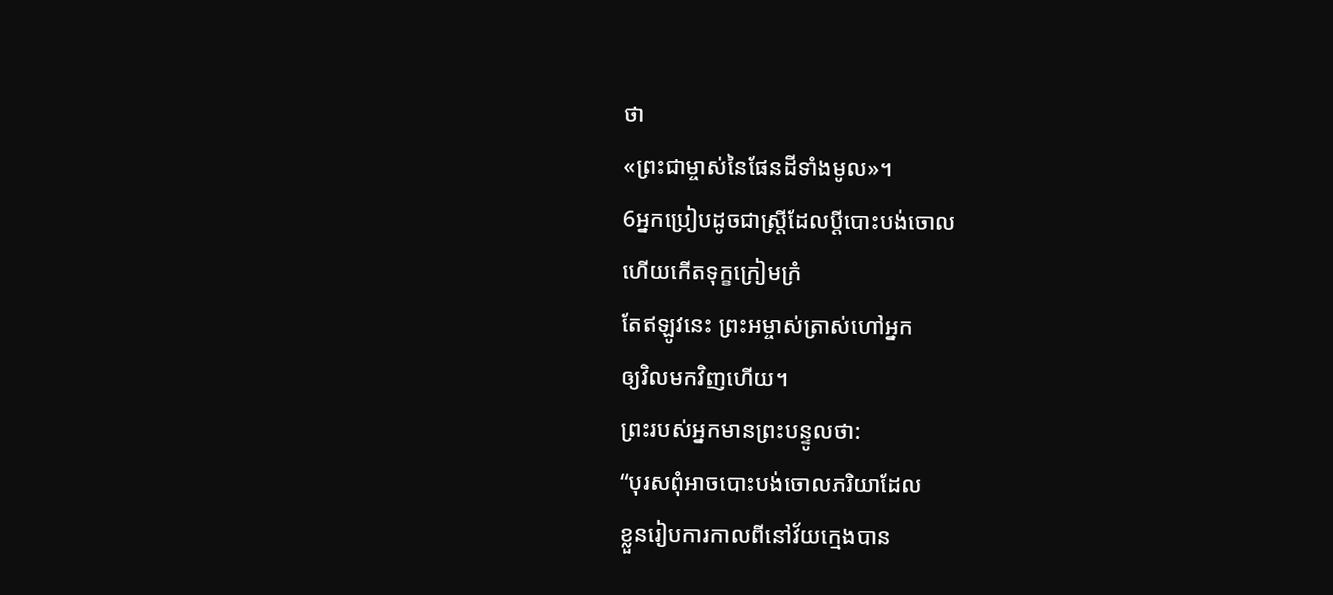ថា
«ព្រះជាម្ចាស់នៃផែនដីទាំងមូល»។
6អ្នកប្រៀបដូចជាស្ត្រីដែលប្ដីបោះបង់ចោល
ហើយកើតទុក្ខក្រៀមក្រំ
តែឥឡូវនេះ ព្រះអម្ចាស់ត្រាស់ហៅអ្នក
ឲ្យវិលមកវិញហើយ។
ព្រះរបស់អ្នកមានព្រះបន្ទូលថា:
“បុរសពុំអាចបោះបង់ចោលភរិយាដែល
ខ្លួនរៀបការកាលពីនៅវ័យក្មេងបាន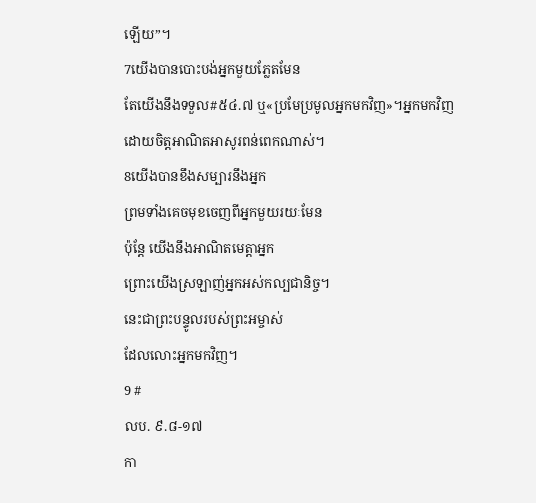ឡើយ”។
7យើងបានបោះបង់អ្នកមួយភ្លែតមែន
តែយើងនឹងទទួល#៥៤.៧ ឬ«ប្រមែប្រមូលអ្នកមកវិញ»។អ្នកមកវិញ
ដោយចិត្តអាណិតអាសូរពន់ពេកណាស់។
8យើងបានខឹងសម្បារនឹងអ្នក
ព្រមទាំងគេចមុខចេញពីអ្នកមួយរយៈមែន
ប៉ុន្តែ យើងនឹងអាណិតមេត្តាអ្នក
ព្រោះយើងស្រឡាញ់អ្នកអស់កល្បជានិច្ច។
នេះជាព្រះបន្ទូលរបស់ព្រះអម្ចាស់
ដែលលោះអ្នកមកវិញ។
9 #
លប. ៩.៨-១៧
កា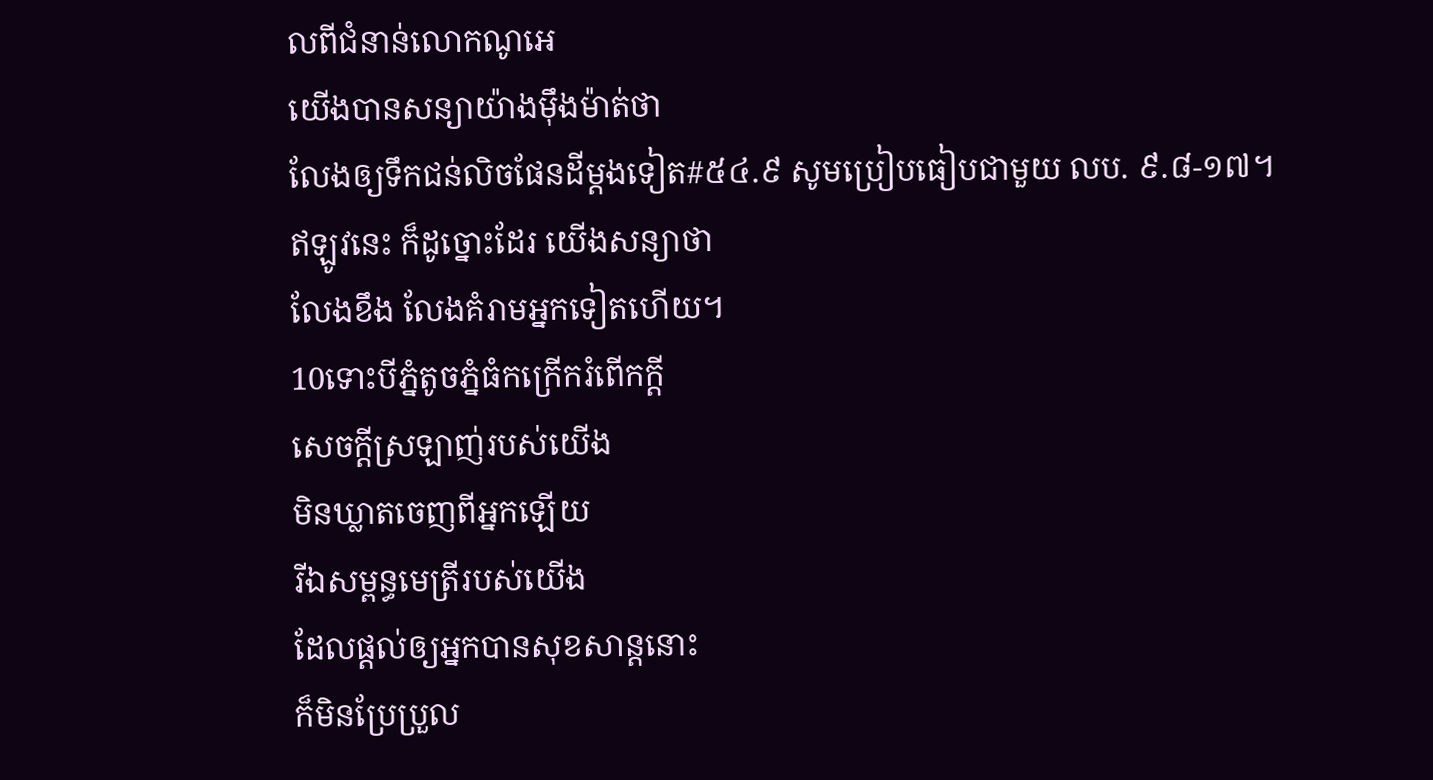លពីជំនាន់លោកណូអេ
យើងបានសន្យាយ៉ាងម៉ឹងម៉ាត់ថា
លែងឲ្យទឹកជន់លិចផែនដីម្ដងទៀត#៥៤.៩ សូមប្រៀបធៀបជាមួយ លប. ៩.៨-១៧។
ឥឡូវនេះ ក៏ដូច្នោះដែរ យើងសន្យាថា
លែងខឹង លែងគំរាមអ្នកទៀតហើយ។
10ទោះបីភ្នំតូចភ្នំធំកក្រើករំពើកក្ដី
សេចក្ដីស្រឡាញ់របស់យើង
មិនឃ្លាតចេញពីអ្នកឡើយ
រីឯសម្ពន្ធមេត្រីរបស់យើង
ដែលផ្ដល់ឲ្យអ្នកបានសុខសាន្តនោះ
ក៏មិនប្រែប្រួល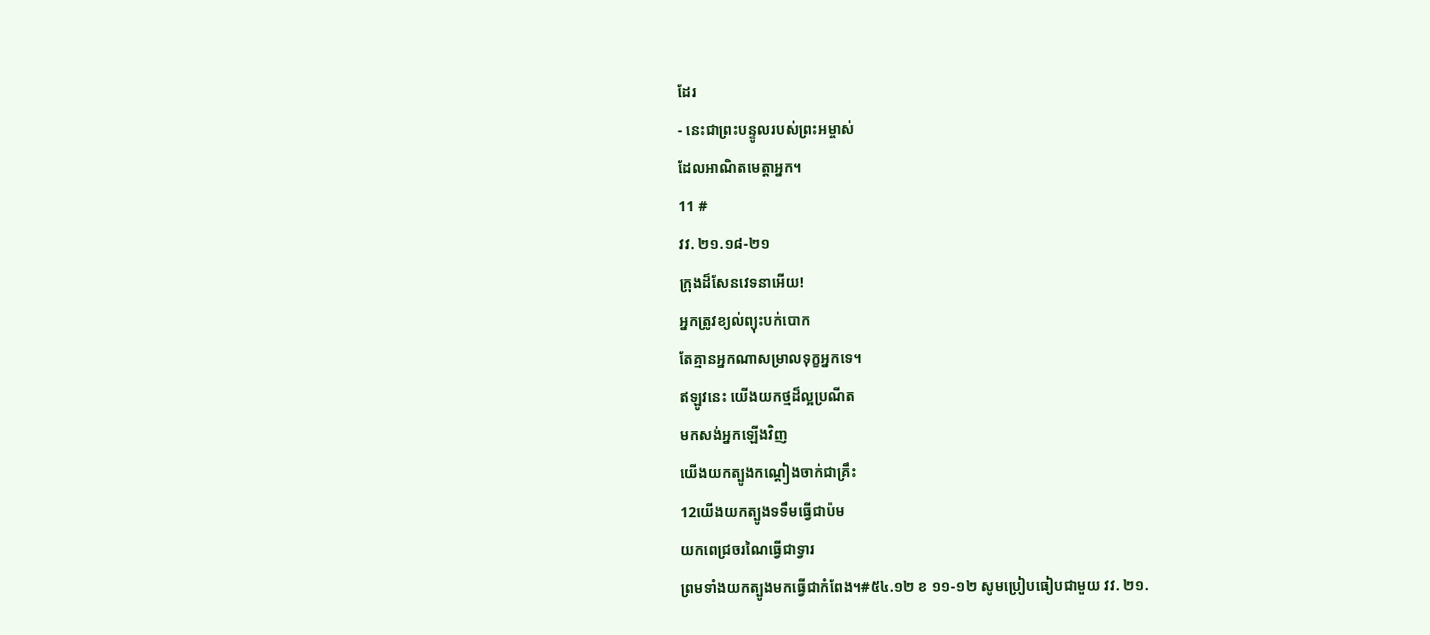ដែរ
- នេះជាព្រះបន្ទូលរបស់ព្រះអម្ចាស់
ដែលអាណិតមេត្តាអ្នក។
11 #
វវ. ២១.១៨-២១
ក្រុងដ៏សែនវេទនាអើយ!
អ្នកត្រូវខ្យល់ព្យុះបក់បោក
តែគ្មានអ្នកណាសម្រាលទុក្ខអ្នកទេ។
ឥឡូវនេះ យើងយកថ្មដ៏ល្អប្រណីត
មកសង់អ្នកឡើងវិញ
យើងយកត្បូងកណ្ដៀងចាក់ជាគ្រឹះ
12យើងយកត្បូងទទឹមធ្វើជាប៉ម
យកពេជ្រចរណៃធ្វើជាទ្វារ
ព្រមទាំងយកត្បូងមកធ្វើជាកំពែង។#៥៤.១២ ខ ១១-១២ សូមប្រៀបធៀបជាមួយ វវ. ២១.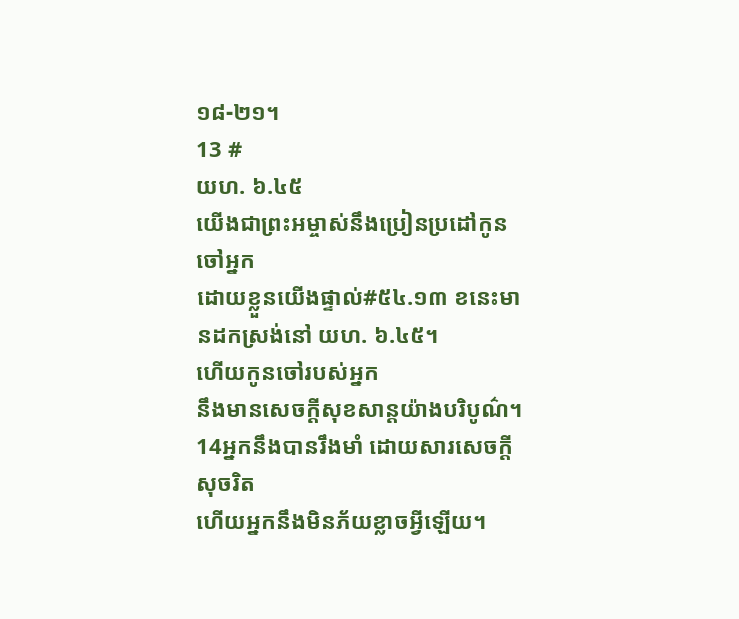១៨-២១។
13 #
យហ. ៦.៤៥
យើងជាព្រះអម្ចាស់នឹងប្រៀនប្រដៅកូនចៅអ្នក
ដោយខ្លួនយើងផ្ទាល់#៥៤.១៣ ខនេះមានដកស្រង់នៅ យហ. ៦.៤៥។
ហើយកូនចៅរបស់អ្នក
នឹងមានសេចក្ដីសុខសាន្តយ៉ាងបរិបូណ៌។
14អ្នកនឹងបានរឹងមាំ ដោយសារសេចក្ដីសុចរិត
ហើយអ្នកនឹងមិនភ័យខ្លាចអ្វីឡើយ។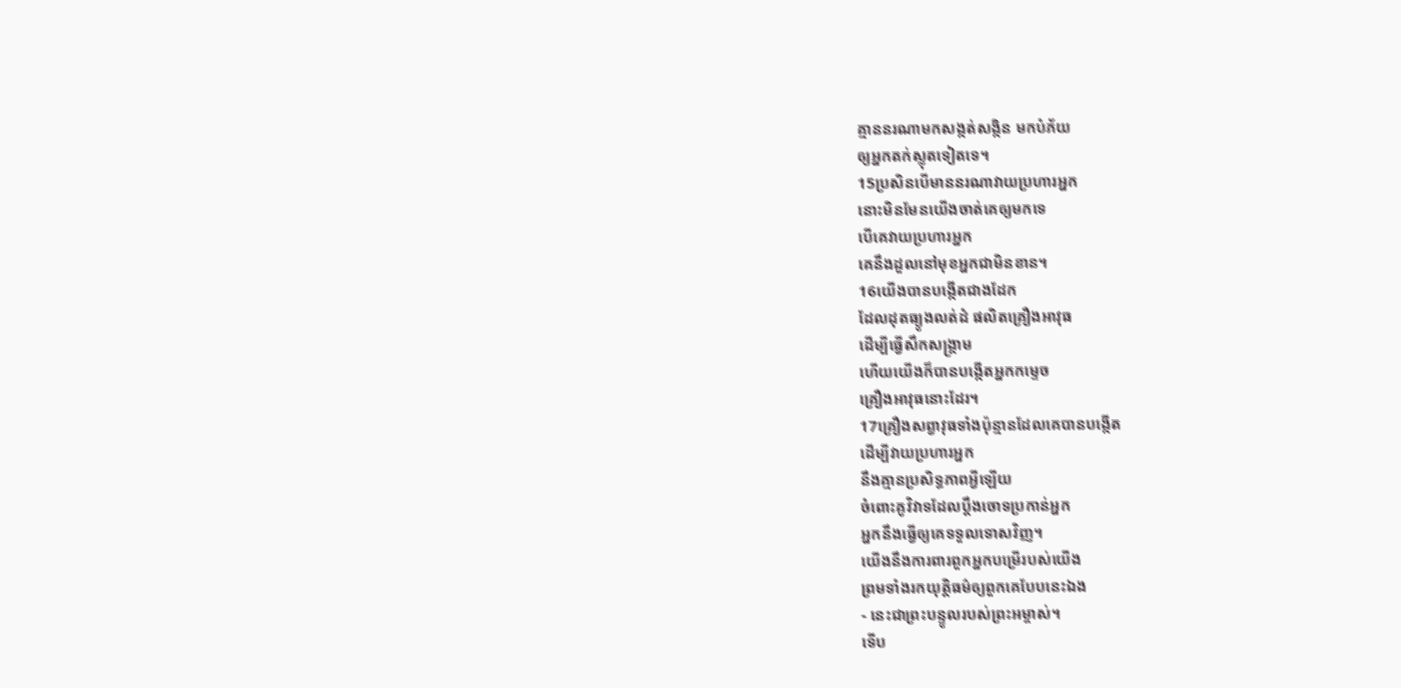គ្មាននរណាមកសង្កត់សង្កិន មកបំភ័យ
ឲ្យអ្នកតក់ស្លុតទៀតទេ។
15ប្រសិនបើមាននរណាវាយប្រហារអ្នក
នោះមិនមែនយើងចាត់គេឲ្យមកទេ
បើគេវាយប្រហារអ្នក
គេនឹងដួលនៅមុខអ្នកជាមិនខាន។
16យើងបានបង្កើតជាងដែក
ដែលដុតធ្យូងលត់ដំ ផលិតគ្រឿងអាវុធ
ដើម្បីធ្វើសឹកសង្គ្រាម
ហើយយើងក៏បានបង្កើតអ្នកកម្ទេច
គ្រឿងអាវុធនោះដែរ។
17គ្រឿងសព្វាវុធទាំងប៉ុន្មានដែលគេបានបង្កើត
ដើម្បីវាយប្រហារអ្នក
នឹងគ្មានប្រសិទ្ធភាពអ្វីឡើយ
ចំពោះគូវិវាទដែលប្ដឹងចោទប្រកាន់អ្នក
អ្នកនឹងធ្វើឲ្យគេទទួលទោសវិញ។
យើងនឹងការពារពួកអ្នកបម្រើរបស់យើង
ព្រមទាំងរកយុត្តិធម៌ឲ្យពួកគេបែបនេះឯង
- នេះជាព្រះបន្ទូលរបស់ព្រះអម្ចាស់។
ទើប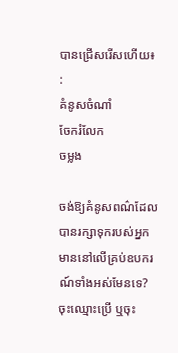បានជ្រើសរើសហើយ៖
:
គំនូសចំណាំ
ចែករំលែក
ចម្លង

ចង់ឱ្យគំនូសពណ៌ដែលបានរក្សាទុករបស់អ្នក មាននៅលើគ្រប់ឧបករណ៍ទាំងអស់មែនទេ? ចុះឈ្មោះប្រើ ឬចុះ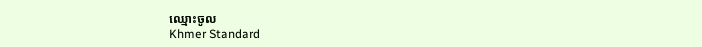ឈ្មោះចូល
Khmer Standard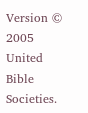Version © 2005 United Bible Societies.